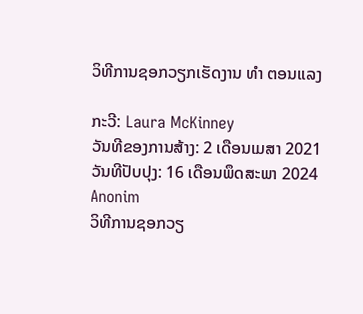ວິທີການຊອກວຽກເຮັດງານ ທຳ ຕອນແລງ

ກະວີ: Laura McKinney
ວັນທີຂອງການສ້າງ: 2 ເດືອນເມສາ 2021
ວັນທີປັບປຸງ: 16 ເດືອນພຶດສະພາ 2024
Anonim
ວິທີການຊອກວຽ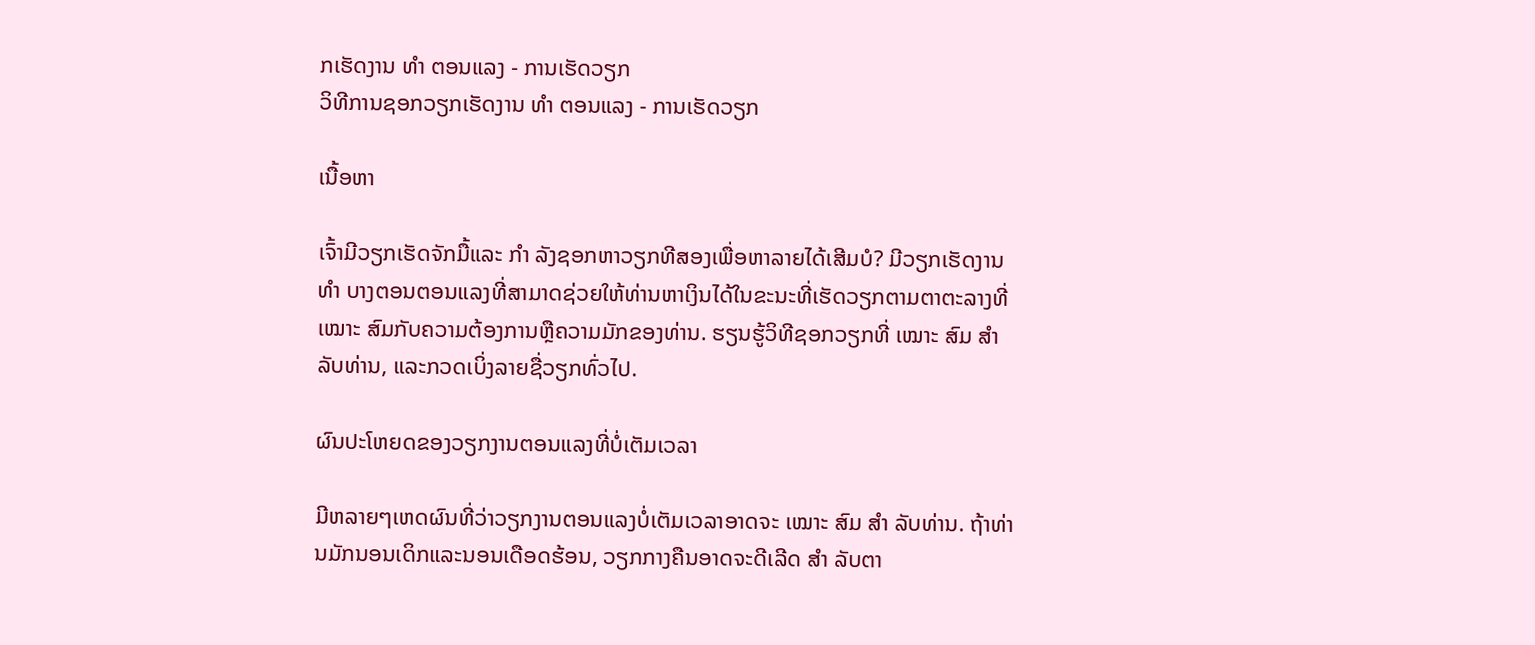ກເຮັດງານ ທຳ ຕອນແລງ - ການເຮັດວຽກ
ວິທີການຊອກວຽກເຮັດງານ ທຳ ຕອນແລງ - ການເຮັດວຽກ

ເນື້ອຫາ

ເຈົ້າມີວຽກເຮັດຈັກມື້ແລະ ກຳ ລັງຊອກຫາວຽກທີສອງເພື່ອຫາລາຍໄດ້ເສີມບໍ? ມີວຽກເຮັດງານ ທຳ ບາງຕອນຕອນແລງທີ່ສາມາດຊ່ວຍໃຫ້ທ່ານຫາເງິນໄດ້ໃນຂະນະທີ່ເຮັດວຽກຕາມຕາຕະລາງທີ່ ເໝາະ ສົມກັບຄວາມຕ້ອງການຫຼືຄວາມມັກຂອງທ່ານ. ຮຽນຮູ້ວິທີຊອກວຽກທີ່ ເໝາະ ສົມ ສຳ ລັບທ່ານ, ແລະກວດເບິ່ງລາຍຊື່ວຽກທົ່ວໄປ.

ຜົນປະໂຫຍດຂອງວຽກງານຕອນແລງທີ່ບໍ່ເຕັມເວລາ

ມີຫລາຍໆເຫດຜົນທີ່ວ່າວຽກງານຕອນແລງບໍ່ເຕັມເວລາອາດຈະ ເໝາະ ສົມ ສຳ ລັບທ່ານ. ຖ້າທ່ານມັກນອນເດິກແລະນອນເດືອດຮ້ອນ, ວຽກກາງຄືນອາດຈະດີເລີດ ສຳ ລັບຕາ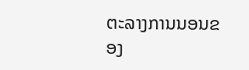ຕະລາງການນອນຂອງ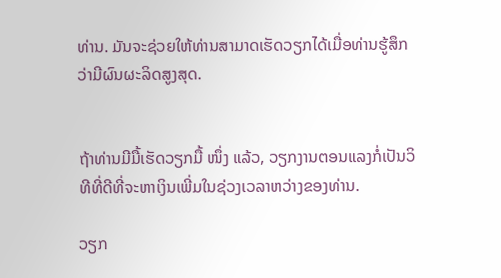ທ່ານ. ມັນຈະຊ່ວຍໃຫ້ທ່ານສາມາດເຮັດວຽກໄດ້ເມື່ອທ່ານຮູ້ສຶກວ່າມີຜົນຜະລິດສູງສຸດ.


ຖ້າທ່ານມີມື້ເຮັດວຽກມື້ ໜຶ່ງ ແລ້ວ, ວຽກງານຕອນແລງກໍ່ເປັນວິທີທີ່ດີທີ່ຈະຫາເງິນເພີ່ມໃນຊ່ວງເວລາຫວ່າງຂອງທ່ານ.

ວຽກ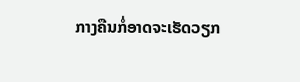ກາງຄືນກໍ່ອາດຈະເຮັດວຽກ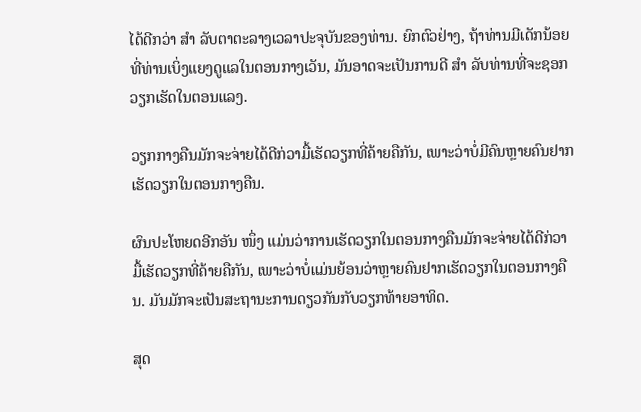ໄດ້ດີກວ່າ ສຳ ລັບຕາຕະລາງເວລາປະຈຸບັນຂອງທ່ານ. ຍົກຕົວຢ່າງ, ຖ້າທ່ານມີເດັກນ້ອຍທີ່ທ່ານເບິ່ງແຍງດູແລໃນຕອນກາງເວັນ, ມັນອາດຈະເປັນການດີ ສຳ ລັບທ່ານທີ່ຈະຊອກວຽກເຮັດໃນຕອນແລງ.

ວຽກກາງຄືນມັກຈະຈ່າຍໄດ້ດີກ່ວາມື້ເຮັດວຽກທີ່ຄ້າຍຄືກັນ, ເພາະວ່າບໍ່ມີຄົນຫຼາຍຄົນຢາກເຮັດວຽກໃນຕອນກາງຄືນ.

ຜົນປະໂຫຍດອີກອັນ ໜຶ່ງ ແມ່ນວ່າການເຮັດວຽກໃນຕອນກາງຄືນມັກຈະຈ່າຍໄດ້ດີກ່ວາມື້ເຮັດວຽກທີ່ຄ້າຍຄືກັນ, ເພາະວ່າບໍ່ແມ່ນຍ້ອນວ່າຫຼາຍຄົນຢາກເຮັດວຽກໃນຕອນກາງຄືນ. ມັນມັກຈະເປັນສະຖານະການດຽວກັນກັບວຽກທ້າຍອາທິດ.

ສຸດ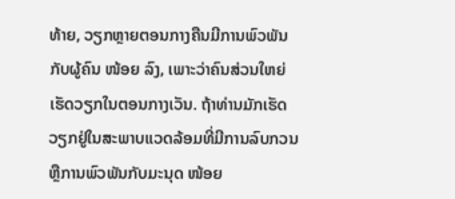ທ້າຍ, ວຽກຫຼາຍຕອນກາງຄືນມີການພົວພັນກັບຜູ້ຄົນ ໜ້ອຍ ລົງ, ເພາະວ່າຄົນສ່ວນໃຫຍ່ເຮັດວຽກໃນຕອນກາງເວັນ. ຖ້າທ່ານມັກເຮັດວຽກຢູ່ໃນສະພາບແວດລ້ອມທີ່ມີການລົບກວນຫຼືການພົວພັນກັບມະນຸດ ໜ້ອຍ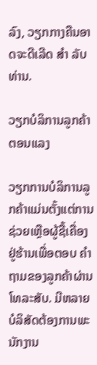ລົງ, ວຽກກາງຄືນອາດຈະດີເລີດ ສຳ ລັບທ່ານ.

ວຽກບໍລິການລູກຄ້າຕອນແລງ

ວຽກການບໍລິການລູກຄ້າແມ່ນຕັ້ງແຕ່ການຊ່ວຍເຫຼືອຜູ້ຊື້ເຄື່ອງຢູ່ຮ້ານເພື່ອຕອບ ຄຳ ຖາມຂອງລູກຄ້າຜ່ານໂທລະສັບ. ມີຫລາຍບໍລິສັດຕ້ອງການພະນັກງານ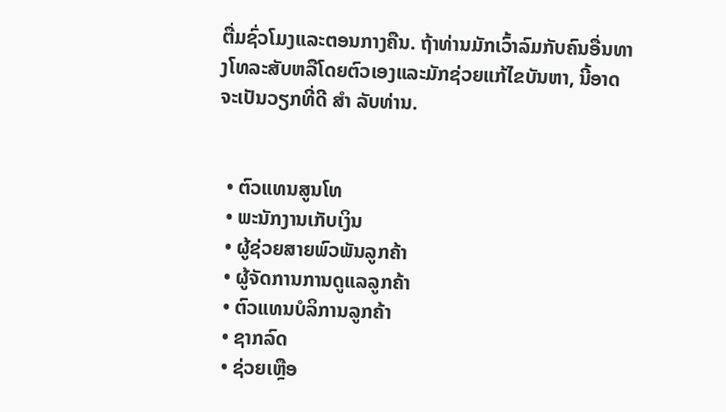ຕື່ມຊົ່ວໂມງແລະຕອນກາງຄືນ. ຖ້າທ່ານມັກເວົ້າລົມກັບຄົນອື່ນທາງໂທລະສັບຫລືໂດຍຕົວເອງແລະມັກຊ່ວຍແກ້ໄຂບັນຫາ, ນີ້ອາດຈະເປັນວຽກທີ່ດີ ສຳ ລັບທ່ານ.


  • ຕົວແທນສູນໂທ
  • ພະນັກງານເກັບເງິນ
  • ຜູ້ຊ່ວຍສາຍພົວພັນລູກຄ້າ
  • ຜູ້ຈັດການການດູແລລູກຄ້າ
  • ຕົວແທນບໍລິການລູກຄ້າ
  • ຊາກລົດ
  • ຊ່ວຍເຫຼືອ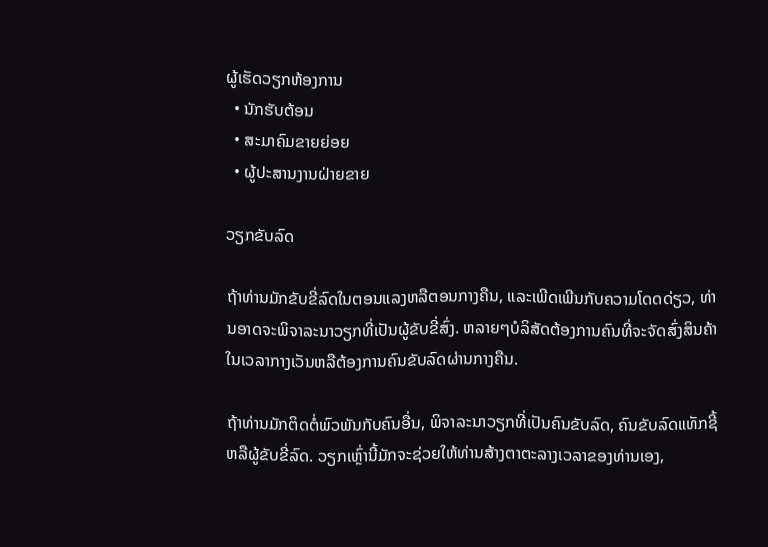ຜູ້ເຮັດວຽກຫ້ອງການ
  • ນັກຮັບຕ້ອນ
  • ສະມາຄົມຂາຍຍ່ອຍ
  • ຜູ້ປະສານງານຝ່າຍຂາຍ

ວຽກຂັບລົດ

ຖ້າທ່ານມັກຂັບຂີ່ລົດໃນຕອນແລງຫລືຕອນກາງຄືນ, ແລະເພີດເພີນກັບຄວາມໂດດດ່ຽວ, ທ່ານອາດຈະພິຈາລະນາວຽກທີ່ເປັນຜູ້ຂັບຂີ່ສົ່ງ. ຫລາຍໆບໍລິສັດຕ້ອງການຄົນທີ່ຈະຈັດສົ່ງສິນຄ້າໃນເວລາກາງເວັນຫລືຕ້ອງການຄົນຂັບລົດຜ່ານກາງຄືນ.

ຖ້າທ່ານມັກຕິດຕໍ່ພົວພັນກັບຄົນອື່ນ, ພິຈາລະນາວຽກທີ່ເປັນຄົນຂັບລົດ, ຄົນຂັບລົດແທັກຊີ້ຫລືຜູ້ຂັບຂີ່ລົດ. ວຽກເຫຼົ່ານີ້ມັກຈະຊ່ວຍໃຫ້ທ່ານສ້າງຕາຕະລາງເວລາຂອງທ່ານເອງ,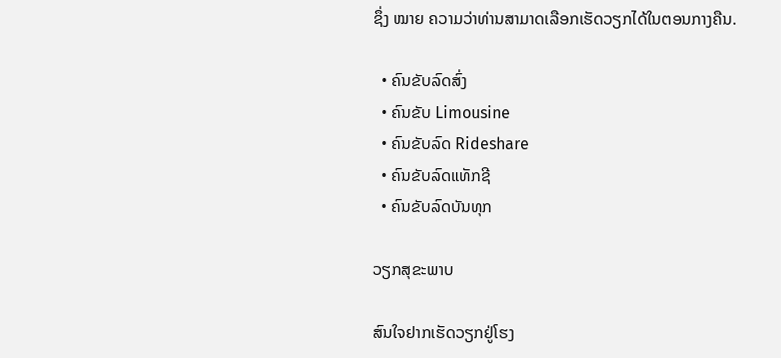ຊຶ່ງ ໝາຍ ຄວາມວ່າທ່ານສາມາດເລືອກເຮັດວຽກໄດ້ໃນຕອນກາງຄືນ.

  • ຄົນຂັບລົດສົ່ງ
  • ຄົນຂັບ Limousine
  • ຄົນຂັບລົດ Rideshare
  • ຄົນຂັບລົດແທັກຊີ
  • ຄົນຂັບລົດບັນທຸກ

ວຽກສຸຂະພາບ

ສົນໃຈຢາກເຮັດວຽກຢູ່ໂຮງ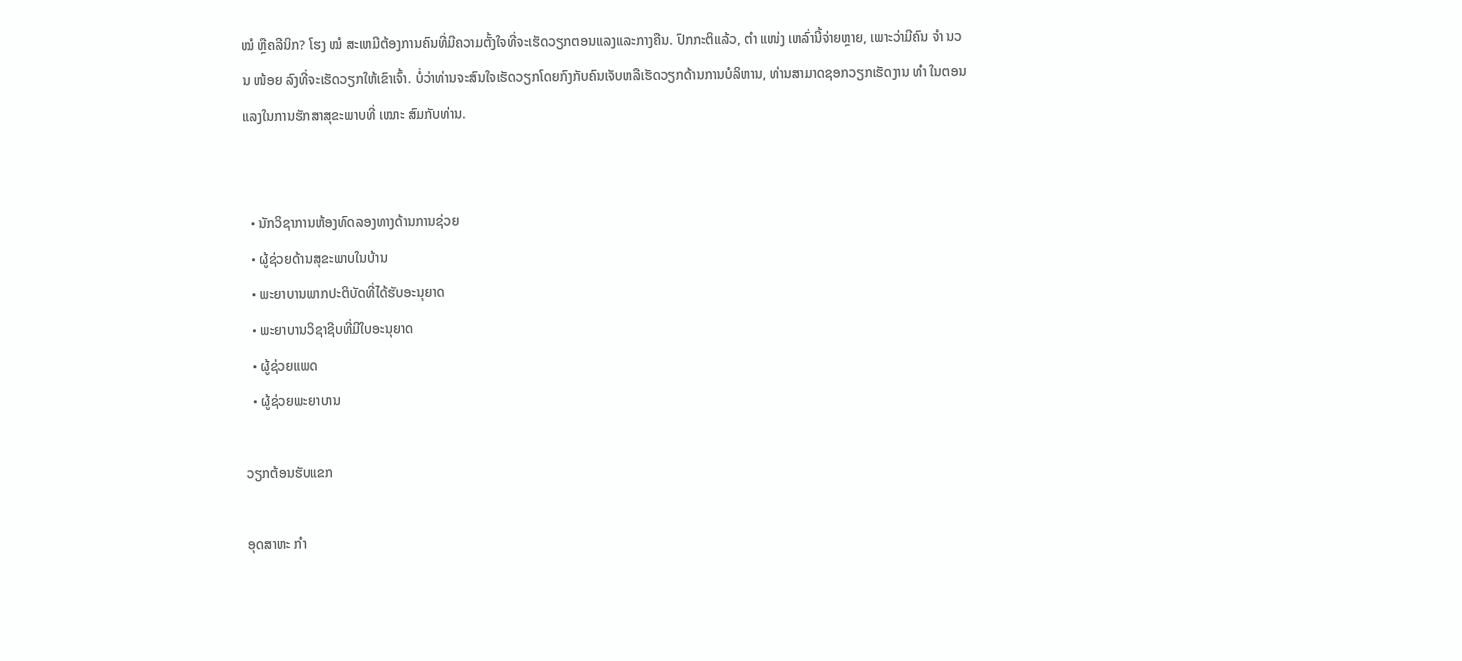ໝໍ ຫຼືຄລີນິກ? ໂຮງ ໝໍ ສະເຫມີຕ້ອງການຄົນທີ່ມີຄວາມຕັ້ງໃຈທີ່ຈະເຮັດວຽກຕອນແລງແລະກາງຄືນ. ປົກກະຕິແລ້ວ, ຕຳ ແໜ່ງ ເຫລົ່ານີ້ຈ່າຍຫຼາຍ, ເພາະວ່າມີຄົນ ຈຳ ນວນ ໜ້ອຍ ລົງທີ່ຈະເຮັດວຽກໃຫ້ເຂົາເຈົ້າ. ບໍ່ວ່າທ່ານຈະສົນໃຈເຮັດວຽກໂດຍກົງກັບຄົນເຈັບຫລືເຮັດວຽກດ້ານການບໍລິຫານ, ທ່ານສາມາດຊອກວຽກເຮັດງານ ທຳ ໃນຕອນແລງໃນການຮັກສາສຸຂະພາບທີ່ ເໝາະ ສົມກັບທ່ານ.


  • ນັກວິຊາການຫ້ອງທົດລອງທາງດ້ານການຊ່ວຍ
  • ຜູ້ຊ່ວຍດ້ານສຸຂະພາບໃນບ້ານ
  • ພະຍາບານພາກປະຕິບັດທີ່ໄດ້ຮັບອະນຸຍາດ
  • ພະຍາບານວິຊາຊີບທີ່ມີໃບອະນຸຍາດ
  • ຜູ້ຊ່ວຍແພດ
  • ຜູ້ຊ່ວຍພະຍາບານ

ວຽກຕ້ອນຮັບແຂກ

ອຸດສາຫະ ກຳ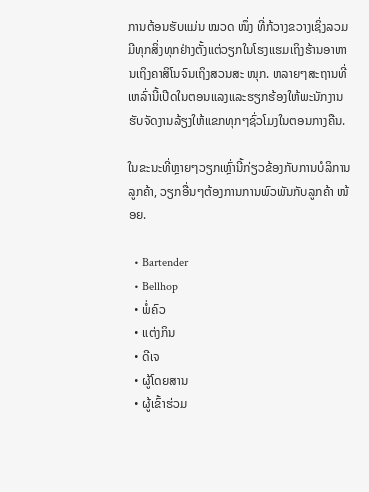ການຕ້ອນຮັບແມ່ນ ໝວດ ໜຶ່ງ ທີ່ກ້ວາງຂວາງເຊິ່ງລວມມີທຸກສິ່ງທຸກຢ່າງຕັ້ງແຕ່ວຽກໃນໂຮງແຮມເຖິງຮ້ານອາຫານເຖິງຄາສິໂນຈົນເຖິງສວນສະ ໜຸກ. ຫລາຍໆສະຖານທີ່ເຫລົ່ານີ້ເປີດໃນຕອນແລງແລະຮຽກຮ້ອງໃຫ້ພະນັກງານຮັບຈັດງານລ້ຽງໃຫ້ແຂກທຸກໆຊົ່ວໂມງໃນຕອນກາງຄືນ.

ໃນຂະນະທີ່ຫຼາຍໆວຽກເຫຼົ່ານີ້ກ່ຽວຂ້ອງກັບການບໍລິການລູກຄ້າ, ວຽກອື່ນໆຕ້ອງການການພົວພັນກັບລູກຄ້າ ໜ້ອຍ.

  • Bartender
  • Bellhop
  • ພໍ່ຄົວ
  • ແຕ່ງກິນ
  • ດີເຈ
  • ຜູ້ໂດຍສານ
  • ຜູ້ເຂົ້າຮ່ວມ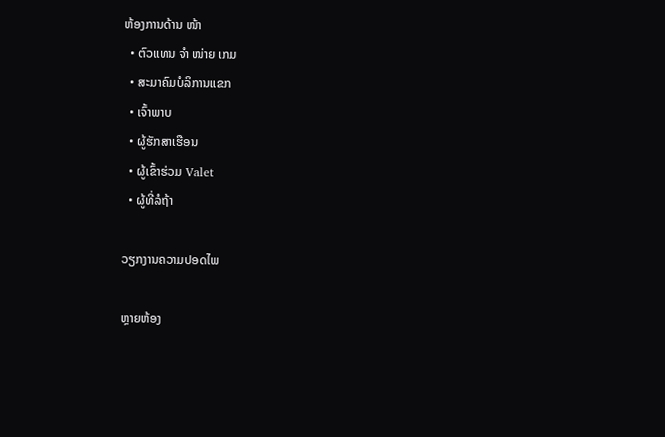ຫ້ອງການດ້ານ ໜ້າ
  • ຕົວແທນ ຈຳ ໜ່າຍ ເກມ
  • ສະມາຄົມບໍລິການແຂກ
  • ເຈົ້າພາບ
  • ຜູ້ຮັກສາເຮືອນ
  • ຜູ້ເຂົ້າຮ່ວມ Valet
  • ຜູ້ທີ່ລໍຖ້າ

ວຽກງານຄວາມປອດໄພ

ຫຼາຍຫ້ອງ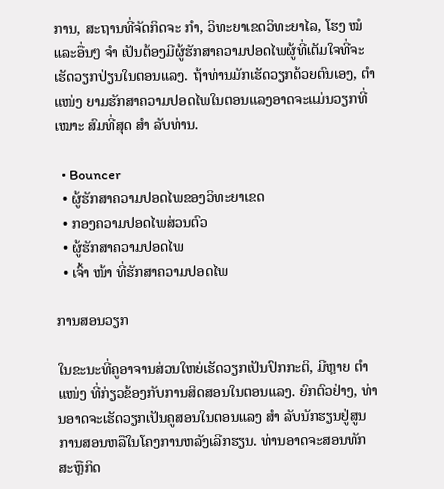ການ, ສະຖານທີ່ຈັດກິດຈະ ກຳ, ວິທະຍາເຂດວິທະຍາໄລ, ໂຮງ ໝໍ ແລະອື່ນໆ ຈຳ ເປັນຕ້ອງມີຜູ້ຮັກສາຄວາມປອດໄພຜູ້ທີ່ເຕັມໃຈທີ່ຈະເຮັດວຽກປ່ຽນໃນຕອນແລງ. ຖ້າທ່ານມັກເຮັດວຽກດ້ວຍຕົນເອງ, ຕຳ ແໜ່ງ ຍາມຮັກສາຄວາມປອດໄພໃນຕອນແລງອາດຈະແມ່ນວຽກທີ່ ເໝາະ ສົມທີ່ສຸດ ສຳ ລັບທ່ານ.

  • Bouncer
  • ຜູ້ຮັກສາຄວາມປອດໄພຂອງວິທະຍາເຂດ
  • ກອງຄວາມປອດໄພສ່ວນຕົວ
  • ຜູ້ຮັກສາຄວາມປອດໄພ
  • ເຈົ້າ ໜ້າ ທີ່ຮັກສາຄວາມປອດໄພ

ການສອນວຽກ

ໃນຂະນະທີ່ຄູອາຈານສ່ວນໃຫຍ່ເຮັດວຽກເປັນປົກກະຕິ, ມີຫຼາຍ ຕຳ ແໜ່ງ ທີ່ກ່ຽວຂ້ອງກັບການສິດສອນໃນຕອນແລງ. ຍົກຕົວຢ່າງ, ທ່ານອາດຈະເຮັດວຽກເປັນຄູສອນໃນຕອນແລງ ສຳ ລັບນັກຮຽນຢູ່ສູນການສອນຫລືໃນໂຄງການຫລັງເລີກຮຽນ. ທ່ານອາດຈະສອນທັກສະຫຼືກິດ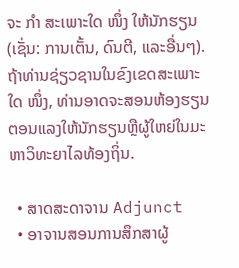ຈະ ກຳ ສະເພາະໃດ ໜຶ່ງ ໃຫ້ນັກຮຽນ (ເຊັ່ນ: ການເຕັ້ນ, ດົນຕີ, ແລະອື່ນໆ). ຖ້າທ່ານຊ່ຽວຊານໃນຂົງເຂດສະເພາະໃດ ໜຶ່ງ, ທ່ານອາດຈະສອນຫ້ອງຮຽນຕອນແລງໃຫ້ນັກຮຽນຫຼືຜູ້ໃຫຍ່ໃນມະຫາວິທະຍາໄລທ້ອງຖິ່ນ.

  • ສາດສະດາຈານ Adjunct
  • ອາຈານສອນການສຶກສາຜູ້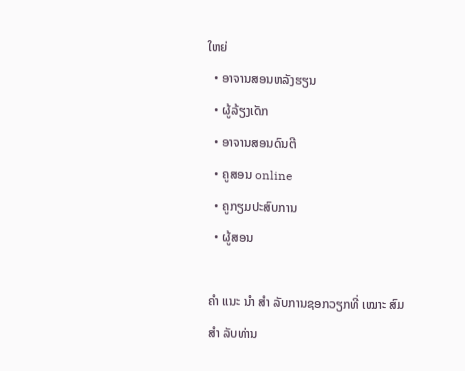ໃຫຍ່
  • ອາຈານສອນຫລັງຮຽນ
  • ຜູ້ລ້ຽງເດັກ
  • ອາຈານສອນດົນຕີ
  • ຄູສອນ online
  • ຄູກຽມປະສົບການ
  • ຜູ້ສອນ

ຄຳ ແນະ ນຳ ສຳ ລັບການຊອກວຽກທີ່ ເໝາະ ສົມ ສຳ ລັບທ່ານ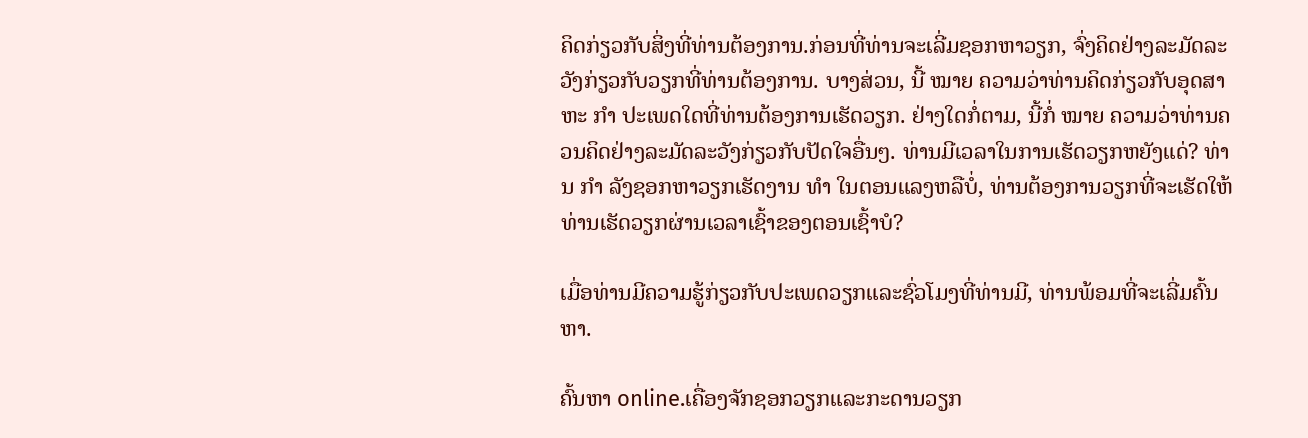ຄິດກ່ຽວກັບສິ່ງທີ່ທ່ານຕ້ອງການ.ກ່ອນທີ່ທ່ານຈະເລີ່ມຊອກຫາວຽກ, ຈົ່ງຄິດຢ່າງລະມັດລະວັງກ່ຽວກັບວຽກທີ່ທ່ານຕ້ອງການ. ບາງສ່ວນ, ນີ້ ໝາຍ ຄວາມວ່າທ່ານຄິດກ່ຽວກັບອຸດສາຫະ ກຳ ປະເພດໃດທີ່ທ່ານຕ້ອງການເຮັດວຽກ. ຢ່າງໃດກໍ່ຕາມ, ນີ້ກໍ່ ໝາຍ ຄວາມວ່າທ່ານຄວນຄິດຢ່າງລະມັດລະວັງກ່ຽວກັບປັດໃຈອື່ນໆ. ທ່ານມີເວລາໃນການເຮັດວຽກຫຍັງແດ່? ທ່ານ ກຳ ລັງຊອກຫາວຽກເຮັດງານ ທຳ ໃນຕອນແລງຫລືບໍ່, ທ່ານຕ້ອງການວຽກທີ່ຈະເຮັດໃຫ້ທ່ານເຮັດວຽກຜ່ານເວລາເຊົ້າຂອງຕອນເຊົ້າບໍ?

ເມື່ອທ່ານມີຄວາມຮູ້ກ່ຽວກັບປະເພດວຽກແລະຊົ່ວໂມງທີ່ທ່ານມີ, ທ່ານພ້ອມທີ່ຈະເລີ່ມຄົ້ນຫາ.

ຄົ້ນຫາ online.ເຄື່ອງຈັກຊອກວຽກແລະກະດານວຽກ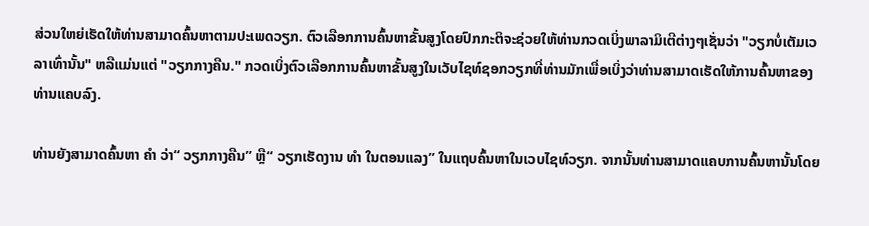ສ່ວນໃຫຍ່ເຮັດໃຫ້ທ່ານສາມາດຄົ້ນຫາຕາມປະເພດວຽກ. ຕົວເລືອກການຄົ້ນຫາຂັ້ນສູງໂດຍປົກກະຕິຈະຊ່ວຍໃຫ້ທ່ານກວດເບິ່ງພາລາມິເຕີຕ່າງໆເຊັ່ນວ່າ "ວຽກບໍ່ເຕັມເວລາເທົ່ານັ້ນ" ຫລືແມ່ນແຕ່ "ວຽກກາງຄືນ." ກວດເບິ່ງຕົວເລືອກການຄົ້ນຫາຂັ້ນສູງໃນເວັບໄຊທ໌ຊອກວຽກທີ່ທ່ານມັກເພື່ອເບິ່ງວ່າທ່ານສາມາດເຮັດໃຫ້ການຄົ້ນຫາຂອງທ່ານແຄບລົງ.

ທ່ານຍັງສາມາດຄົ້ນຫາ ຄຳ ວ່າ“ ວຽກກາງຄືນ” ຫຼື“ ວຽກເຮັດງານ ທຳ ໃນຕອນແລງ” ໃນແຖບຄົ້ນຫາໃນເວບໄຊທ໌ວຽກ. ຈາກນັ້ນທ່ານສາມາດແຄບການຄົ້ນຫານັ້ນໂດຍ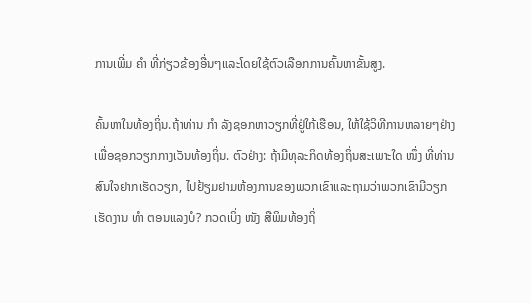ການເພີ່ມ ຄຳ ທີ່ກ່ຽວຂ້ອງອື່ນໆແລະໂດຍໃຊ້ຕົວເລືອກການຄົ້ນຫາຂັ້ນສູງ.

ຄົ້ນຫາໃນທ້ອງຖິ່ນ.ຖ້າທ່ານ ກຳ ລັງຊອກຫາວຽກທີ່ຢູ່ໃກ້ເຮືອນ, ໃຫ້ໃຊ້ວິທີການຫລາຍໆຢ່າງເພື່ອຊອກວຽກກາງເວັນທ້ອງຖິ່ນ. ຕົວຢ່າງ: ຖ້າມີທຸລະກິດທ້ອງຖິ່ນສະເພາະໃດ ໜຶ່ງ ທີ່ທ່ານສົນໃຈຢາກເຮັດວຽກ, ໄປຢ້ຽມຢາມຫ້ອງການຂອງພວກເຂົາແລະຖາມວ່າພວກເຂົາມີວຽກເຮັດງານ ທຳ ຕອນແລງບໍ? ກວດເບິ່ງ ໜັງ ສືພິມທ້ອງຖິ່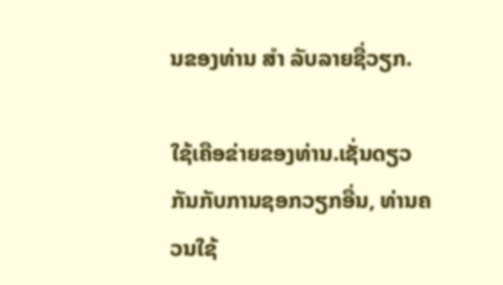ນຂອງທ່ານ ສຳ ລັບລາຍຊື່ວຽກ.

ໃຊ້ເຄືອຂ່າຍຂອງທ່ານ.ເຊັ່ນດຽວກັນກັບການຊອກວຽກອື່ນ, ທ່ານຄວນໃຊ້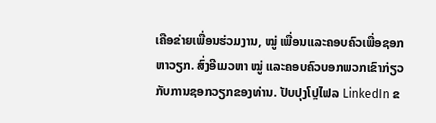ເຄືອຂ່າຍເພື່ອນຮ່ວມງານ, ໝູ່ ເພື່ອນແລະຄອບຄົວເພື່ອຊອກຫາວຽກ. ສົ່ງອີເມວຫາ ໝູ່ ແລະຄອບຄົວບອກພວກເຂົາກ່ຽວກັບການຊອກວຽກຂອງທ່ານ. ປັບປຸງໂປຼໄຟລ LinkedIn ຂ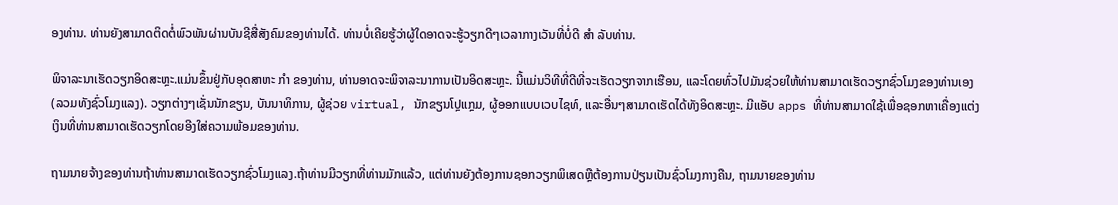ອງທ່ານ. ທ່ານຍັງສາມາດຕິດຕໍ່ພົວພັນຜ່ານບັນຊີສື່ສັງຄົມຂອງທ່ານໄດ້. ທ່ານບໍ່ເຄີຍຮູ້ວ່າຜູ້ໃດອາດຈະຮູ້ວຽກດີໆເວລາກາງເວັນທີ່ບໍ່ດີ ສຳ ລັບທ່ານ.

ພິຈາລະນາເຮັດວຽກອິດສະຫຼະ.ແມ່ນຂຶ້ນຢູ່ກັບອຸດສາຫະ ກຳ ຂອງທ່ານ, ທ່ານອາດຈະພິຈາລະນາການເປັນອິດສະຫຼະ. ນີ້ແມ່ນວິທີທີ່ດີທີ່ຈະເຮັດວຽກຈາກເຮືອນ, ແລະໂດຍທົ່ວໄປມັນຊ່ວຍໃຫ້ທ່ານສາມາດເຮັດວຽກຊົ່ວໂມງຂອງທ່ານເອງ (ລວມທັງຊົ່ວໂມງແລງ). ວຽກຕ່າງໆເຊັ່ນນັກຂຽນ, ບັນນາທິການ, ຜູ້ຊ່ວຍ virtual, ນັກຂຽນໂປຼແກຼມ, ຜູ້ອອກແບບເວບໄຊທ໌, ແລະອື່ນໆສາມາດເຮັດໄດ້ທັງອິດສະຫຼະ. ມີແອັບ apps ທີ່ທ່ານສາມາດໃຊ້ເພື່ອຊອກຫາເຄື່ອງແຕ່ງເງິນທີ່ທ່ານສາມາດເຮັດວຽກໂດຍອີງໃສ່ຄວາມພ້ອມຂອງທ່ານ.

ຖາມນາຍຈ້າງຂອງທ່ານຖ້າທ່ານສາມາດເຮັດວຽກຊົ່ວໂມງແລງ.ຖ້າທ່ານມີວຽກທີ່ທ່ານມັກແລ້ວ, ແຕ່ທ່ານຍັງຕ້ອງການຊອກວຽກພິເສດຫຼືຕ້ອງການປ່ຽນເປັນຊົ່ວໂມງກາງຄືນ, ຖາມນາຍຂອງທ່ານ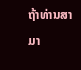ຖ້າທ່ານສາມາ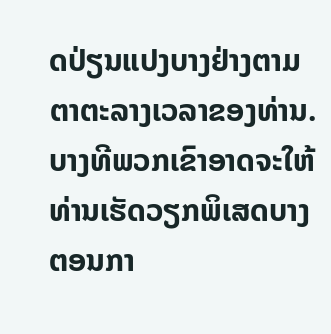ດປ່ຽນແປງບາງຢ່າງຕາມຕາຕະລາງເວລາຂອງທ່ານ. ບາງທີພວກເຂົາອາດຈະໃຫ້ທ່ານເຮັດວຽກພິເສດບາງຕອນກາ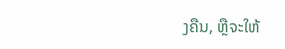ງຄືນ, ຫຼືຈະໃຫ້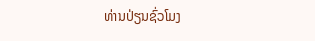ທ່ານປ່ຽນຊົ່ວໂມງ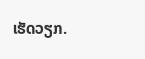ເຮັດວຽກ.